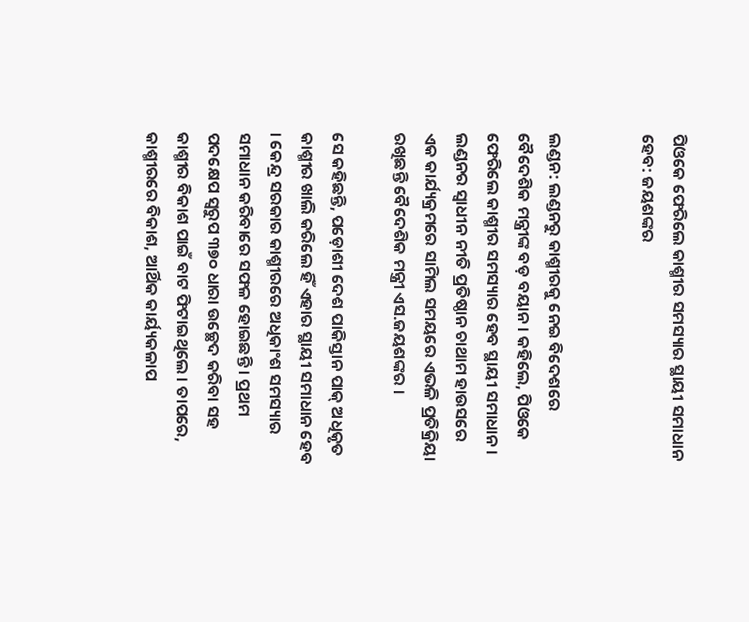ପିଓକେ ଫେରିଲେ କାଶ୍ମୀର ସମସ୍ୟାର ସ୍ଥାୟୀ ସମାଧାନ ହେବ: ଜୟଶଙ୍କର


ଲଣ୍ଡନ: ଲଣ୍ଡନରୁ କାଶ୍ମୀରକୁ ନେଇ ବିଦେଶରେ ବୈଦେଶିକ ମନ୍ତ୍ରୀଙ୍କ ବଡ଼ ବୟାନ । କହିଲେ, ପିଓକେ ଫେରିଲେ କାଶ୍ମୀର ସମସ୍ୟାର ହେବ ସ୍ଥାୟୀ ସମାଧାନ । ଲଣ୍ଡନର ସ୍ୱାଧୀନ ନୀତି ପ୍ରତିଷ୍ଠାନ ଚାଥାମ ହାଉସରେ ଏକ କାର୍ଯ୍ୟକ୍ରମରେ ସାମିଲ ସମୟରେ ଏଭଳି ପ୍ରତିକ୍ରିୟା ରଖିଛନ୍ତି ବୈଦେଶିକ ମନ୍ତ୍ରୀ ଏସ.ଜୟଶଙ୍କର ।

ସେ କହିଛନ୍ତି, ପଡ଼ୋଶୀ ଦେଶ ପାକିସ୍ତାନ ପାକ୍ ଅଧିକୃତ କାଶ୍ମୀର ଖାଲି କରିଲେ ହିଁ ଏହାର ସ୍ଥାୟୀ ସମାଧାନ ହେବ । କେନ୍ଦ୍ର ସରକାର କାଶ୍ମୀରରେ ଅଧିକାଂଶ ସମସ୍ୟାର ସମାଧାନ କରିବାରେ ସଫଳ ହୋଇଛନ୍ତି । ପ୍ରଥମ ପଦକ୍ଷେପ ସ୍ବରୁପ ୩୭୦ ଧାରା ଉଚ୍ଛେଦ କରିବା ସହ କାଶ୍ମୀର ବିକାଶ ପାଇଁ ବାଟ ଫିଟାଇଥିଲେ । ତାପରେ, କାଶ୍ମୀରରେ ବିକାଶ, ଆର୍ଥିକ କାର୍ୟ୍ୟକଳାପ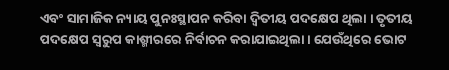ଏବଂ ସାମାଜିକ ନ୍ୟାୟ ପୁନଃସ୍ଥାପନ କରିବା ଦ୍ୱିତୀୟ ପଦକ୍ଷେପ ଥିଲା । ତୃତୀୟ ପଦକ୍ଷେପ ସ୍ବରୁପ କାଶ୍ମୀରରେ ନିର୍ବାଚନ କରାଯାଇଥିଲା । ଯେଉଁଥିରେ ଭୋଟ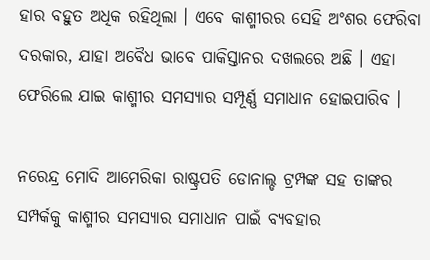ହାର ବହୁତ ଅଧିକ ରହିଥିଲା । ଏବେ କାଶ୍ମୀରର ସେହି ଅଂଶର ଫେରିବା ଦରକାର, ଯାହା ଅବୈଧ ଭାବେ ପାକିସ୍ତାନର ଦଖଲରେ ଅଛି । ଏହା ଫେରିଲେ ଯାଇ କାଶ୍ମୀର ସମସ୍ୟାର ସମ୍ପୂର୍ଣ୍ଣ ସମାଧାନ ହୋଇପାରିବ ।

ନରେନ୍ଦ୍ର ମୋଦି ଆମେରିକା ରାଷ୍ଟ୍ରପତି ଡୋନାଲ୍ଡ ଟ୍ରମ୍ପଙ୍କ ସହ ତାଙ୍କର ସମ୍ପର୍କକୁ କାଶ୍ମୀର ସମସ୍ୟାର ସମାଧାନ ପାଇଁ ବ୍ୟବହାର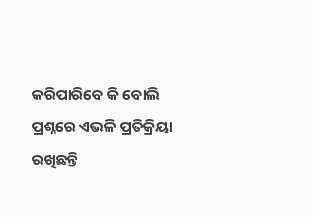କରିପାରିବେ କି ବୋଲି ପ୍ରଶ୍ନରେ ଏଭଳି ପ୍ରତିକ୍ରିୟା ରଖିଛନ୍ତି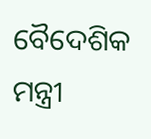ବୈଦେଶିକ ମନ୍ତ୍ରୀ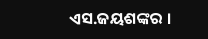ଏସ.ଜୟଶଙ୍କର ।